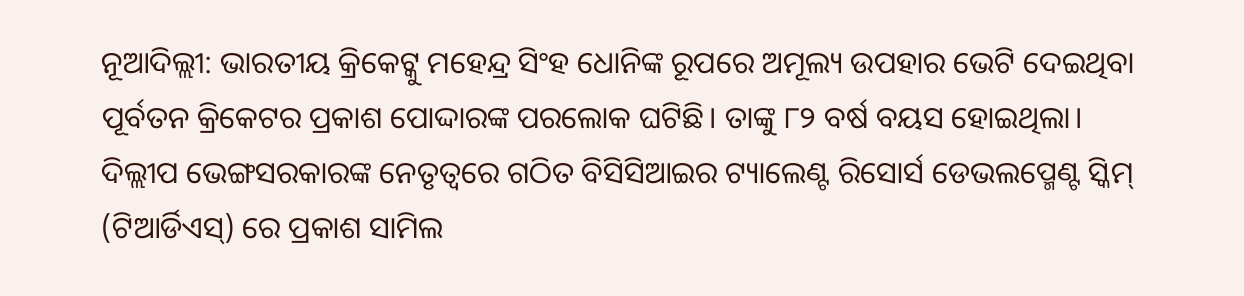ନୂଆଦିଲ୍ଲୀ: ଭାରତୀୟ କ୍ରିକେଟ୍କୁ ମହେନ୍ଦ୍ର ସିଂହ ଧୋନିଙ୍କ ରୂପରେ ଅମୂଲ୍ୟ ଉପହାର ଭେଟି ଦେଇଥିବା ପୂର୍ବତନ କ୍ରିକେଟର ପ୍ରକାଶ ପୋଦ୍ଦାରଙ୍କ ପରଲୋକ ଘଟିଛି। ତାଙ୍କୁ ୮୨ ବର୍ଷ ବୟସ ହୋଇଥିଲା। ଦିଲ୍ଲୀପ ଭେଙ୍ଗସରକାରଙ୍କ ନେତୃତ୍ବରେ ଗଠିତ ବିସିସିଆଇର ଟ୍ୟାଲେଣ୍ଟ ରିସୋର୍ସ ଡେଭଲପ୍ମେଣ୍ଟ ସ୍କିମ୍ (ଟିଆର୍ଡିଏସ୍) ରେ ପ୍ରକାଶ ସାମିଲ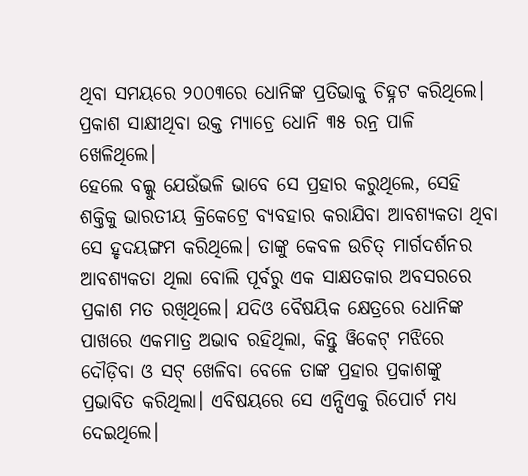ଥିବା ସମୟରେ ୨୦୦୩ରେ ଧୋନିଙ୍କ ପ୍ରତିଭାକୁ ଚିହ୍ନଟ କରିଥିଲେ। ପ୍ରକାଶ ସାକ୍ଷୀଥିବା ଉକ୍ତ ମ୍ୟାଚ୍ରେ ଧୋନି ୩୫ ରନ୍ର ପାଳି ଖେଳିଥିଲେ।
ହେଲେ ବଲ୍କୁ ଯେଉଁଭଳି ଭାବେ ସେ ପ୍ରହାର କରୁଥିଲେ, ସେହି ଶକ୍ତିକୁ ଭାରତୀୟ କ୍ରିକେଟ୍ରେ ବ୍ୟବହାର କରାଯିବା ଆବଶ୍ୟକତା ଥିବା ସେ ହୃଦୟଙ୍ଗମ କରିଥିଲେ। ତାଙ୍କୁ କେବଳ ଉଚିତ୍ ମାର୍ଗଦର୍ଶନର ଆବଶ୍ୟକତା ଥିଲା ବୋଲି ପୂର୍ବରୁ ଏକ ସାକ୍ଷତକାର ଅବସରରେ ପ୍ରକାଶ ମତ ରଖିଥିଲେ। ଯଦିଓ ବୈଷୟିକ କ୍ଷେତ୍ରରେ ଧୋନିଙ୍କ ପାଖରେ ଏକମାତ୍ର ଅଭାବ ରହିଥିଲା, କିନ୍ତୁ ୱିକେଟ୍ ମଝିରେ ଦୌଡ଼ିବା ଓ ସଟ୍ ଖେଳିବା ବେଳେ ତାଙ୍କ ପ୍ରହାର ପ୍ରକାଶଙ୍କୁ ପ୍ରଭାବିତ କରିଥିଲା। ଏବିଷୟରେ ସେ ଏନ୍ସିଏକୁ ରିପୋର୍ଟ ମଧ୍ୟ ଦେଇଥିଲେ।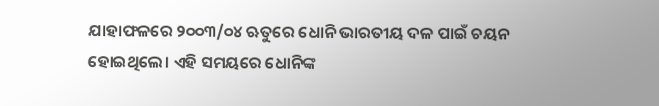ଯାହାଫଳରେ ୨୦୦୩/୦୪ ଋତୁରେ ଧୋନି ଭାରତୀୟ ଦଳ ପାଇଁ ଚୟନ ହୋଇଥିଲେ। ଏହି ସମୟରେ ଧୋନିଙ୍କ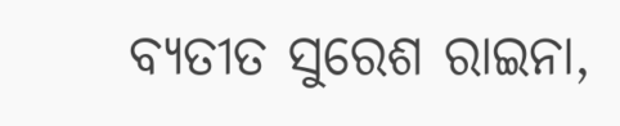ବ୍ୟତୀତ ସୁରେଶ ରାଇନା,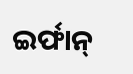ଇର୍ଫାନ୍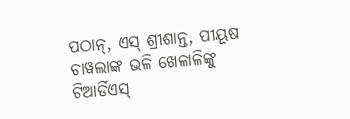ପଠାନ୍, ଏସ୍ ଶ୍ରୀଶାନ୍ତ, ପୀୟୂଷ ଚାୱଲାଙ୍କ ଭଳି ଖେଳାଳିଙ୍କୁ ଟିଆର୍ଡିଏସ୍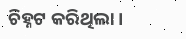ଚିହ୍ନଟ କରିଥିଲା।